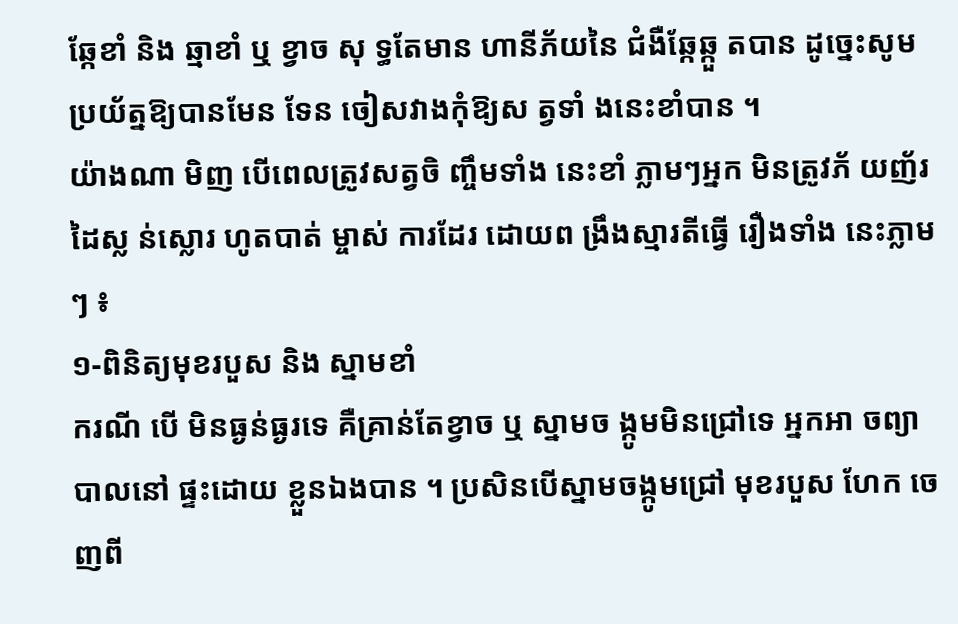ឆ្កែខាំ និង ឆ្មាខាំ ឬ ខ្វាច សុ ទ្ធតែមាន ហានីភ័យនៃ ជំងឺឆ្កែឆ្កួ តបាន ដូច្នេះសូម ប្រយ័ត្នឱ្យបានមែន ទែន ចៀសវាងកុំឱ្យស ត្វទាំ ងនេះខាំបាន ។
យ៉ាងណា មិញ បើពេលត្រូវសត្វចិ ញ្ចឹមទាំង នេះខាំ ភ្លាមៗអ្នក មិនត្រូវភ័ យញ័រដៃស្ល ន់ស្លោរ ហូតបាត់ ម្ចាស់ ការដែរ ដោយព ង្រឹងស្មារតីធ្វើ រឿងទាំង នេះភ្លាមៗ ៖
១-ពិនិត្យមុខរបួស និង ស្នាមខាំ
ករណី បើ មិនធ្ងន់ធ្ងរទេ គឺគ្រាន់តែខ្វាច ឬ ស្នាមច ង្កូមមិនជ្រៅទេ អ្នកអា ចព្យាបាលនៅ ផ្ទះដោយ ខ្លួនឯងបាន ។ ប្រសិនបើស្នាមចង្កូមជ្រៅ មុខរបួស ហែក ចេញពី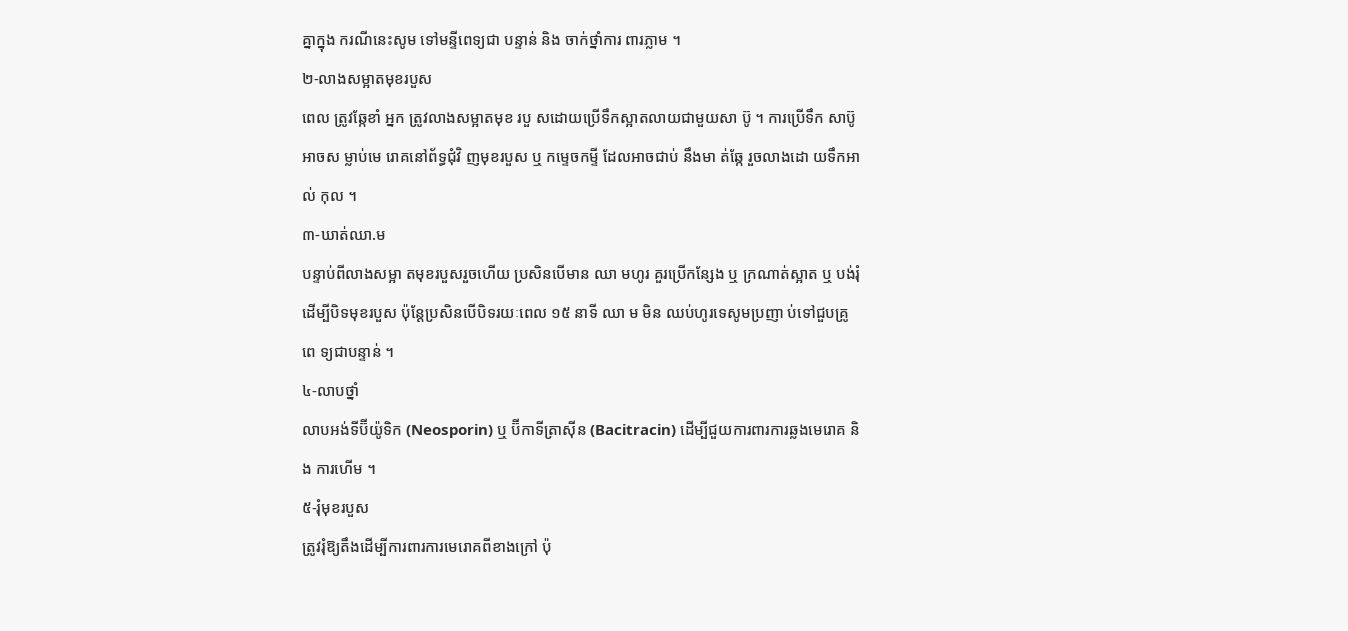គ្នាក្នុង ករណីនេះសូម ទៅមន្ទីពេទ្យជា បន្ទាន់ និង ចាក់ថ្នាំការ ពារភ្លាម ។
២-លាងសម្អាតមុខរបួស
ពេល ត្រូវឆ្កែខាំ អ្នក ត្រូវលាងសម្អាតមុខ របួ សដោយប្រើទឹកស្អាតលាយជាមួយសា ប៊ូ ។ ការប្រើទឹក សាប៊ូ អាចស ម្លាប់មេ រោគនៅព័ទ្ធជុំវិ ញមុខរបួស ឬ កម្ទេចកម្ទី ដែលអាចជាប់ នឹងមា ត់ឆ្កែ រួចលាងដោ យទឹកអាល់ កុល ។
៣-ឃាត់ឈា.ម
បន្ទាប់ពីលាងសម្អា តមុខរបួសរួចហើយ ប្រសិនបើមាន ឈា មហូរ គួរប្រើកន្សែង ឬ ក្រណាត់ស្អាត ឬ បង់រុំដើម្បីបិទមុខរបួស ប៉ុន្តែប្រសិនបើបិទរយៈពេល ១៥ នាទី ឈា ម មិន ឈប់ហូរទេសូមប្រញា ប់ទៅជួបគ្រូពេ ទ្យជាបន្ទាន់ ។
៤-លាបថ្នាំ
លាបអង់ទីប៊ីយ៉ូទិក (Neosporin) ឬ ប៊ីកាទីត្រាស៊ីន (Bacitracin) ដើម្បីជួយការពារការឆ្លងមេរោគ និង ការហើម ។
៥-រុំមុខរបួស
ត្រូវរុំឱ្យតឹងដើម្បីការពារការមេរោគពីខាងក្រៅ ប៉ុ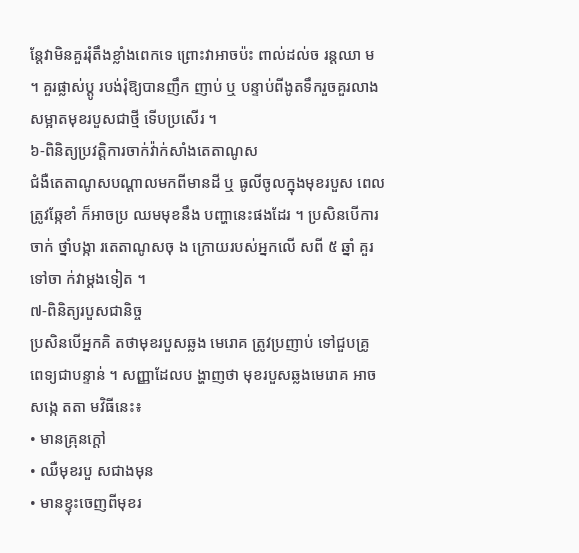ន្តែវាមិនគួររុំតឹងខ្លាំងពេកទេ ព្រោះវាអាចប៉ះ ពាល់ដល់ច រន្តឈា ម ។ គួរផ្លាស់ប្តូ របង់រុំឱ្យបានញឹក ញាប់ ឬ បន្ទាប់ពីងូតទឹករួចគួរលាងសម្អាតមុខរបួសជាថ្មី ទើបប្រសើរ ។
៦-ពិនិត្យប្រវត្តិការចាក់វ៉ាក់សាំងតេតាណូស
ជំងឺតេតាណូសបណ្តាលមកពីមានដី ឬ ធូលីចូលក្នុងមុខរបួស ពេលត្រូវឆ្កែខាំ ក៏អាចប្រ ឈមមុខនឹង បញ្ហានេះផងដែរ ។ ប្រសិនបើការចាក់ ថ្នាំបង្កា រតេតាណូសចុ ង ក្រោយរបស់អ្នកលើ សពី ៥ ឆ្នាំ គួរទៅចា ក់វាម្តងទៀត ។
៧-ពិនិត្យរបួសជានិច្ច
ប្រសិនបើអ្នកគិ តថាមុខរបួសឆ្លង មេរោគ ត្រូវប្រញាប់ ទៅជួបគ្រូ ពេទ្យជាបន្ទាន់ ។ សញ្ញាដែលប ង្ហាញថា មុខរបួសឆ្លងមេរោគ អាចសង្កេ តតា មវិធីនេះ៖
• មានគ្រុនក្តៅ
• ឈឺមុខរបួ សជាងមុន
• មានខ្ទុះចេញពីមុខរ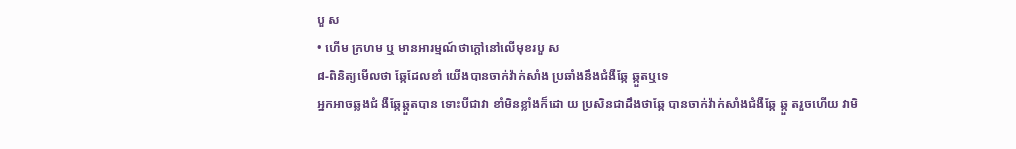បួ ស
• ហើម ក្រហម ឬ មានអារម្មណ៍ថាក្តៅនៅលើមុខរបួ ស
៨-ពិនិត្យមើលថា ឆ្កែដែលខាំ យើងបានចាក់វ៉ាក់សាំង ប្រឆាំងនឹងជំងឺឆ្កែ ឆ្កួតឬទេ
អ្នកអាចឆ្លងជំ ងឺឆ្កែឆ្កួតបាន ទោះបីជាវា ខាំមិនខ្លាំងក៏ដោ យ ប្រសិនជាដឹងថាឆ្កែ បានចាក់វ៉ាក់សាំងជំងឺឆ្កែ ឆ្កួ តរួចហើយ វាមិ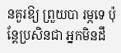នគួរឱ្យ ព្រួយបា រម្ភទេ ប៉ុន្តែប្រសិនជា អ្នកមិនដឹ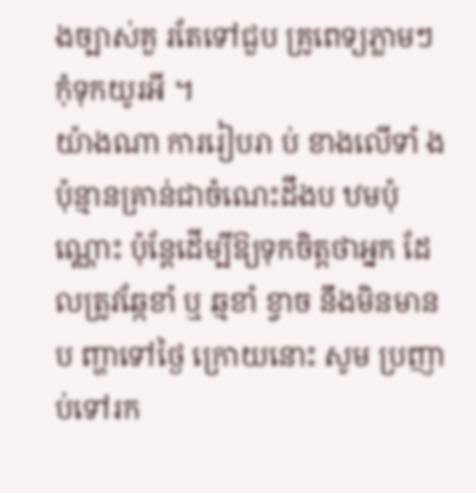ងច្បាស់គួ រតែទៅជួប គ្រូពេទ្យភ្លាមៗ កុំទុកយូរអី ។
យ៉ាងណា ការរៀបរា ប់ ខាងលើទាំ ងប៉ុន្មានគ្រាន់ជាចំណេះដឹងប ឋមប៉ុណ្ណោះ ប៉ុន្តែដើម្បីឱ្យទុកចិត្តថាអ្នក ដែលត្រូវឆ្កែខាំ ឬ ឆ្មខាំ ខ្វាច នឹងមិនមានប ញ្ហាទៅថ្ងៃ ក្រោយនោះ សូម ប្រញាប់ទៅរក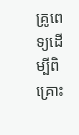គ្រូពេ ទ្យដើម្បីពិគ្រោះ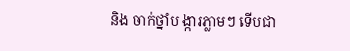និង ចាក់ថ្នាំប ង្ការភ្លាមៗ ទើបជា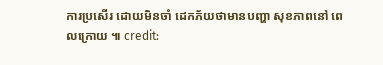ការប្រសើរ ដោយមិនចាំ ដេកភ័យថាមានបញ្ហា សុខភាពនៅ ពេលក្រោយ ៕ credit: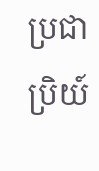ប្រជាប្រិយ៍